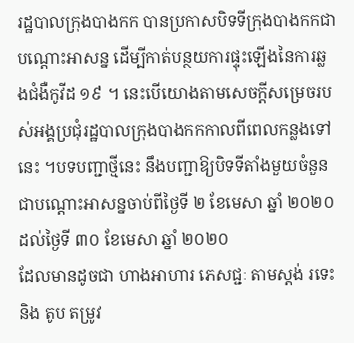រដ្ឋបាលក្រុងបាងកក បានប្រកាសបិទទីក្រុងបាងកកជាបណ្តោះអាសន្ន ដើម្បីកាត់បន្ថយការផ្ទុះឡើងនៃការឆ្លងជំងឺកូវីដ ១៩ ។ នេះបើយោងតាមសេចក្តីសម្រេចរបស់អង្គប្រជុំរដ្ឋបាលក្រុងបាងកកកាលពីពេលកន្លងទៅនេះ ។បទបញ្ជាថ្មីនេះ នឹងបញ្ជាឱ្យបិទទីតាំងមួយចំនួនជាបណ្តោះអាសន្នចាប់ពីថ្ងៃទី ២ ខែមេសា ឆ្នាំ ២០២០ ដល់ថ្ងៃទី ៣០ ខែមេសា ឆ្នាំ ២០២០
ដែលមានដូចជា ហាងអាហារ ភេសជ្ជៈ តាមស្តង់ រទេះ និង តូប តម្រូវ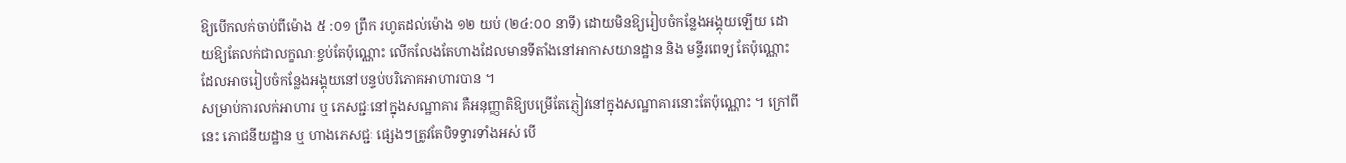ឱ្យបើកលក់ចាប់ពីម៉ោង ៥ :០១ ព្រឹក រហូតដល់ម៉ោង ១២ យប់ (២៤:០០ នាទី) ដោយមិនឱ្យរៀបចំកន្លែងអង្គុយឡើយ ដោយឱ្យតែលក់ជាលក្ខណៈខ្ចប់តែប៉ុណ្ណោះ លើកលែងតែហាងដែលមានទីតាំងនៅអាកាសយានដ្ឋាន និង មន្ទីរពេទ្យ តែប៉ុណ្ណោះដែលអាចរៀបចំកន្លែងអង្គុយនៅបន្ទប់បរិភោគអាហារបាន ។
សម្រាប់ការលក់អាហារ ឬ ភេសជ្ជៈនៅក្នុងសណ្ឋាគារ គឺអនុញ្ញាតិឱ្យបម្រើតែភ្ញៀវនៅក្នុងសណ្ឋាគារនោះតែប៉ុណ្ណោះ ។ ក្រៅពីនេះ ភោជនីយដ្ឋាន ឬ ហាងភេសជ្ជៈ ផ្សេងៗត្រូវតែបិទទ្វារទាំងអស់ បើ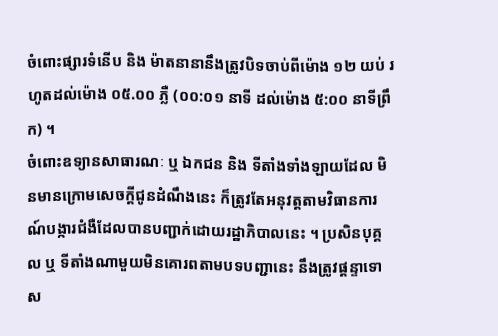ចំពោះផ្សារទំនើប និង ម៉ាតនានានឹងត្រូវបិទចាប់ពីម៉ោង ១២ យប់ រហូតដល់ម៉ោង ០៥.០០ ភ្លឺ (០០:០១ នាទី ដល់ម៉ោង ៥:០០ នាទីព្រឹក) ។
ចំពោះឧទ្យានសាធារណៈ ឬ ឯកជន និង ទីតាំងទាំងឡាយដែល មិនមានក្រោមសេចក្តីជូនដំណឹងនេះ ក៏ត្រូវតែអនុវត្តតាមវិធានការណ៍បង្ការជំងឺដែលបានបញ្ជាក់ដោយរដ្ឋាភិបាលនេះ ។ ប្រសិនបុគ្គល ឬ ទីតាំងណាមួយមិនគោរពតាមបទបញ្ជានេះ នឹងត្រូវផ្តន្ទាទោស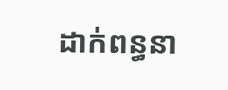ដាក់ពន្ធនា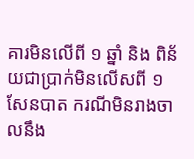គារមិនលើពី ១ ឆ្នាំ និង ពិន័យជាប្រាក់មិនលើសពី ១ សែនបាត ករណីមិនរាងចាលនឹង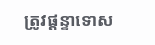ត្រូវផ្តន្ទាទោស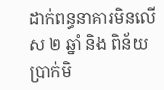ដាក់ពន្ធនាគារមិនលើស ២ ឆ្នាំ និង ពិន័យប្រាក់មិ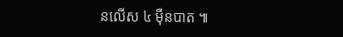នលើស ៤ ម៉ឺនបាត ៕